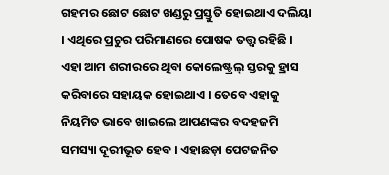ଗହମର ଛୋଟ ଛୋଟ ଖଣ୍ଡରୁ ପ୍ରସ୍ତୁତି ହୋଇଥାଏ ଦଲିୟା । ଏଥିରେ ପ୍ରଚୁର ପରିମାଣରେ ପୋଷକ ତତ୍ତ୍ୱ ରହିଛି । ଏହା ଆମ ଶରୀରରେ ଥିବା କୋଲେଷ୍ଟ୍ରଲ୍ ସ୍ତରକୁ ହ୍ରାସ କରିବାରେ ସହାୟକ ହୋଇଥାଏ । ତେବେ ଏହାକୁ ନିୟମିତ ଭାବେ ଖାଇଲେ ଆପଣଙ୍କର ବଦହଜମି ସମସ୍ୟା ଦୂରୀଭୂତ ହେବ । ଏହାଛଡ଼ା ପେଟଜନିତ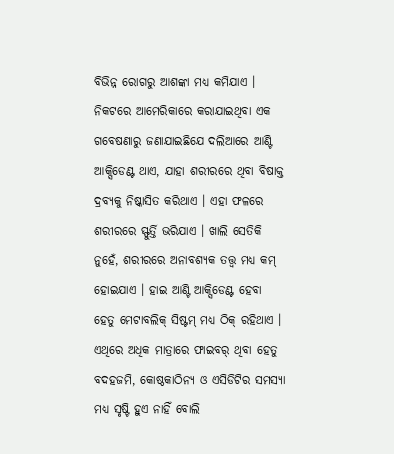ବିଭିନ୍ନ ରୋଗରୁ ଆଶଙ୍କା ମଧ୍ୟ କମିଯାଏ ।
ନିକଟରେ ଆମେରିକାରେ କରାଯାଇଥିବା ଏକ ଗବେଷଣାରୁ ଜଣାଯାଇଛିଯେ ଦଲିଆରେ ଆଣ୍ଟି ଆକ୍ସିଡେଣ୍ଟ ଥାଏ, ଯାହା ଶରୀରରେ ଥିବା ବିଷାକ୍ତ ଦ୍ରବ୍ୟକୁ ନିଷ୍କାସିତ କରିଥାଏ । ଏହା ଫଳରେ ଶରୀରରେ ସ୍ଫୁର୍ତ୍ତି ଭରିଯାଏ । ଖାଲି ସେତିକି ନୁହେଁ, ଶରୀରରେ ଅନାବଶ୍ୟକ ତତ୍ତ୍ୱ ମଧ୍ୟ କମ୍ ହୋଇଯାଏ । ହାଇ ଆଣ୍ଟି ଆକ୍ସିଡେଣ୍ଟ ହେବା ହେତୁ ମେଟାବଲିକ୍ ସିଷ୍ଟମ୍ ମଧ୍ୟ ଠିକ୍ ରହିଥାଏ ।
ଏଥିରେ ଅଧିକ ମାତ୍ରାରେ ଫାଇବର୍ ଥିବା ହେତୁ ବଦହଜମି, କୋଷ୍ଠକାଠିନ୍ୟ ଓ ଏସିଡିଟିର ସମସ୍ୟା ମଧ୍ୟ ସୃଷ୍ଟି ହୁଏ ନାହିଁ ବୋଲି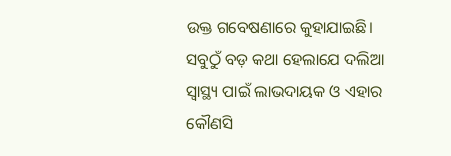ଉକ୍ତ ଗବେଷଣାରେ କୁହାଯାଇଛି। ସବୁଠୁଁ ବଡ଼ କଥା ହେଲାଯେ ଦଲିଆ ସ୍ୱାସ୍ଥ୍ୟ ପାଇଁ ଲାଭଦାୟକ ଓ ଏହାର କୌଣସି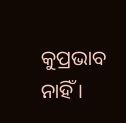କୁପ୍ରଭାବ ନାହିଁ ।